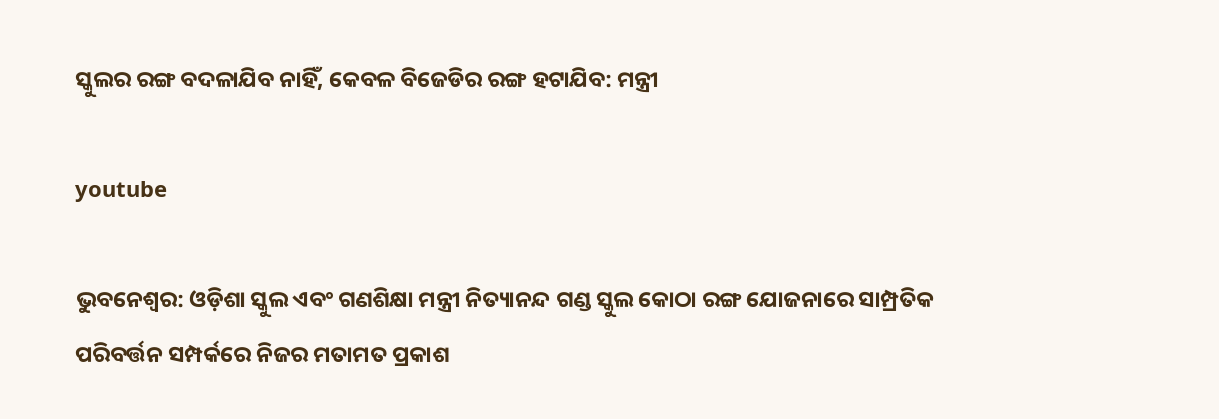ସ୍କୁଲର ରଙ୍ଗ ବଦଳାଯିବ ନାହିଁ, କେବଳ ବିଜେଡିର ରଙ୍ଗ ହଟାଯିବ: ମନ୍ତ୍ରୀ

youtube

ଭୁବନେଶ୍ବର: ଓଡ଼ିଶା ସ୍କୁଲ ଏବଂ ଗଣଶିକ୍ଷା ମନ୍ତ୍ରୀ ନିତ୍ୟାନନ୍ଦ ଗଣ୍ଡ ସ୍କୁଲ କୋଠା ରଙ୍ଗ ଯୋଜନାରେ ସାମ୍ପ୍ରତିକ ପରିବର୍ତ୍ତନ ସମ୍ପର୍କରେ ନିଜର ମତାମତ ପ୍ରକାଶ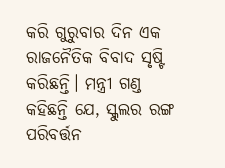କରି ଗୁରୁବାର ଦିନ ଏକ ରାଜନୈତିକ ବିବାଦ ସୃଷ୍ଟି କରିଛନ୍ତି। ମନ୍ତ୍ରୀ ଗଣ୍ଡ କହିଛନ୍ତି ଯେ, ସ୍କୁଲର ରଙ୍ଗ ପରିବର୍ତ୍ତନ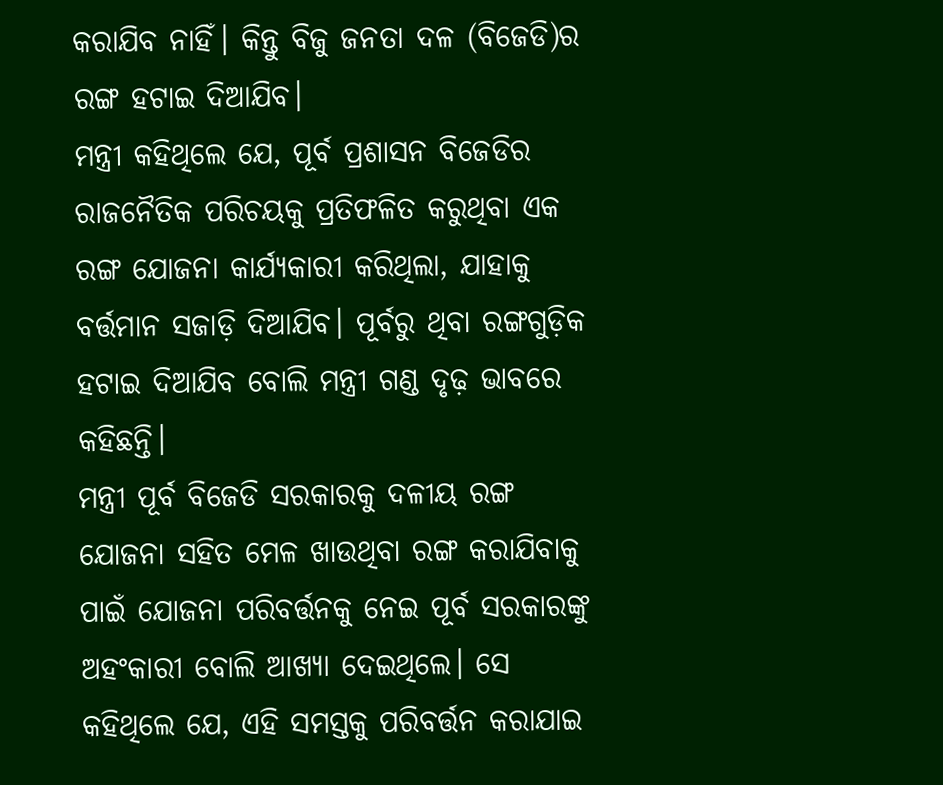କରାଯିବ ନାହିଁ। କିନ୍ତୁ ବିଜୁ ଜନତା ଦଳ (ବିଜେଡି)ର ରଙ୍ଗ ହଟାଇ ଦିଆଯିବ।
ମନ୍ତ୍ରୀ କହିଥିଲେ ଯେ, ପୂର୍ବ ପ୍ରଶାସନ ବିଜେଡିର ରାଜନୈତିକ ପରିଚୟକୁ ପ୍ରତିଫଳିତ କରୁଥିବା ଏକ ରଙ୍ଗ ଯୋଜନା କାର୍ଯ୍ୟକାରୀ କରିଥିଲା, ଯାହାକୁ ବର୍ତ୍ତମାନ ସଜାଡ଼ି ଦିଆଯିବ। ପୂର୍ବରୁ ଥିବା ରଙ୍ଗଗୁଡ଼ିକ ହଟାଇ ଦିଆଯିବ ବୋଲି ମନ୍ତ୍ରୀ ଗଣ୍ଡ ଦୃଢ଼ ଭାବରେ କହିଛନ୍ତି।
ମନ୍ତ୍ରୀ ପୂର୍ବ ବିଜେଡି ସରକାରକୁ ଦଳୀୟ ରଙ୍ଗ ଯୋଜନା ସହିତ ମେଳ ଖାଉଥିବା ରଙ୍ଗ କରାଯିବାକୁ ପାଇଁ ଯୋଜନା ପରିବର୍ତ୍ତନକୁ ନେଇ ପୂର୍ବ ସରକାରଙ୍କୁ ଅହଂକାରୀ ବୋଲି ଆଖ୍ୟା ଦେଇଥିଲେ। ସେ କହିଥିଲେ ଯେ, ଏହି ସମସ୍ତକୁ ପରିବର୍ତ୍ତନ କରାଯାଇ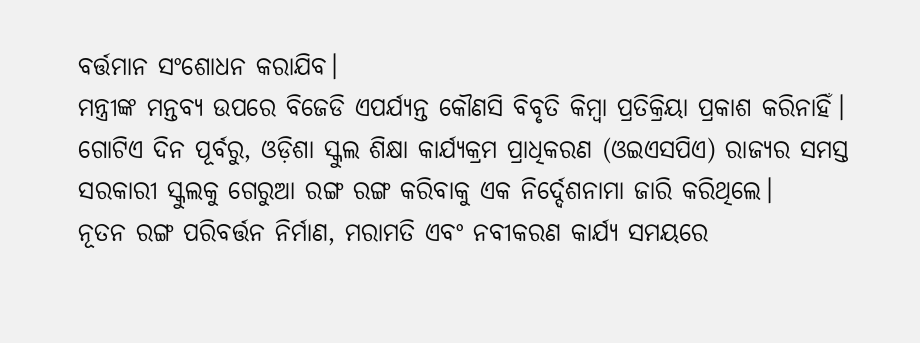ବର୍ତ୍ତମାନ ସଂଶୋଧନ କରାଯିବ।
ମନ୍ତ୍ରୀଙ୍କ ମନ୍ତବ୍ୟ ଉପରେ ବିଜେଡି ଏପର୍ଯ୍ୟନ୍ତ କୌଣସି ବିବୃତି କିମ୍ବା ପ୍ରତିକ୍ରିୟା ପ୍ରକାଶ କରିନାହିଁ।
ଗୋଟିଏ ଦିନ ପୂର୍ବରୁ, ଓଡ଼ିଶା ସ୍କୁଲ ଶିକ୍ଷା କାର୍ଯ୍ୟକ୍ରମ ପ୍ରାଧିକରଣ (ଓଇଏସପିଏ) ରାଜ୍ୟର ସମସ୍ତ ସରକାରୀ ସ୍କୁଲକୁ ଗେରୁଆ ରଙ୍ଗ ରଙ୍ଗ କରିବାକୁ ଏକ ନିର୍ଦ୍ଦେଶନାମା ଜାରି କରିଥିଲେ।
ନୂତନ ରଙ୍ଗ ପରିବର୍ତ୍ତନ ନିର୍ମାଣ, ମରାମତି ଏବଂ ନବୀକରଣ କାର୍ଯ୍ୟ ସମୟରେ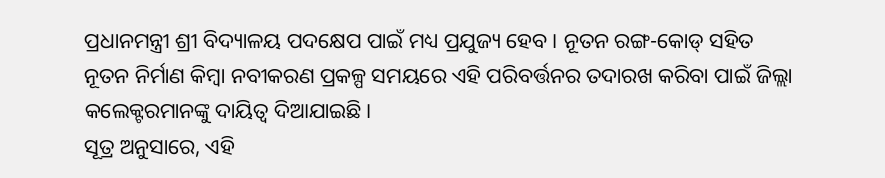ପ୍ରଧାନମନ୍ତ୍ରୀ ଶ୍ରୀ ବିଦ୍ୟାଳୟ ପଦକ୍ଷେପ ପାଇଁ ମଧ୍ୟ ପ୍ରଯୁଜ୍ୟ ହେବ। ନୂତନ ରଙ୍ଗ-କୋଡ୍ ସହିତ ନୂତନ ନିର୍ମାଣ କିମ୍ବା ନବୀକରଣ ପ୍ରକଳ୍ପ ସମୟରେ ଏହି ପରିବର୍ତ୍ତନର ତଦାରଖ କରିବା ପାଇଁ ଜିଲ୍ଲା କଲେକ୍ଟରମାନଙ୍କୁ ଦାୟିତ୍ୱ ଦିଆଯାଇଛି।
ସୂତ୍ର ଅନୁସାରେ, ଏହି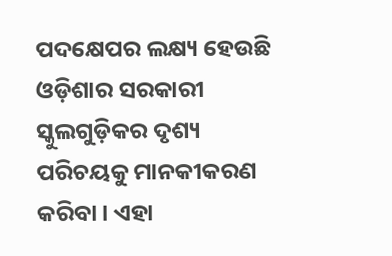ପଦକ୍ଷେପର ଲକ୍ଷ୍ୟ ହେଉଛି ଓଡ଼ିଶାର ସରକାରୀ ସ୍କୁଲଗୁଡ଼ିକର ଦୃଶ୍ୟ ପରିଚୟକୁ ମାନକୀକରଣ କରିବା। ଏହା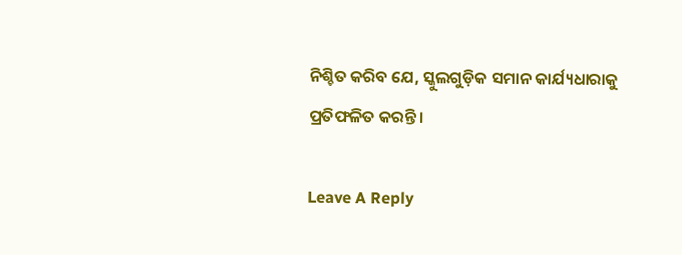ନିଶ୍ଚିତ କରିବ ଯେ, ସ୍କୁଲଗୁଡ଼ିକ ସମାନ କାର୍ଯ୍ୟଧାରାକୁ ପ୍ରତିଫଳିତ କରନ୍ତି।

Leave A Reply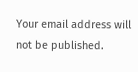Your email address will not be published.